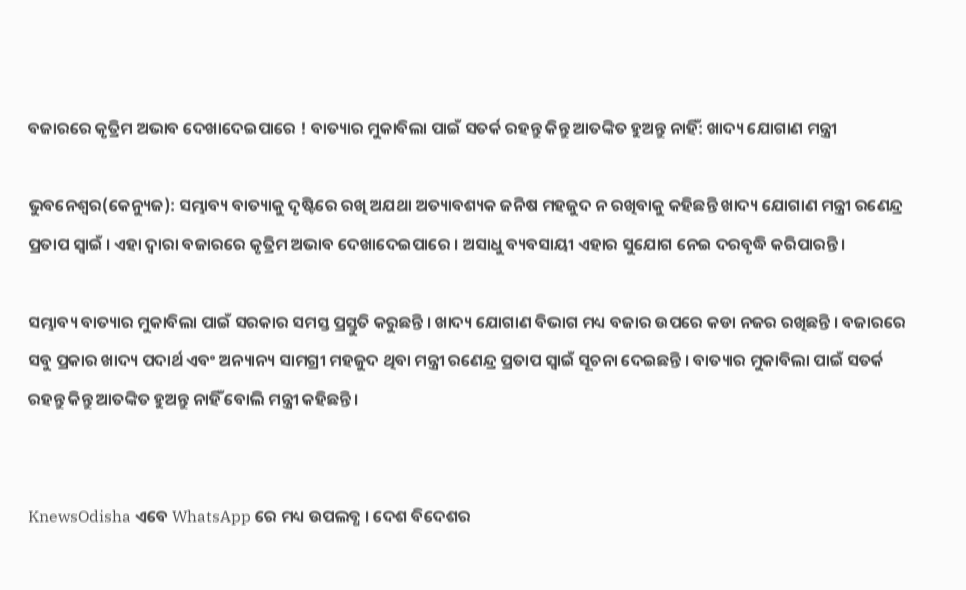ବଜାରରେ କୃତ୍ରିମ ଅଭାବ ଦେଖାଦେଇପାରେ ! ବାତ୍ୟାର ମୁକାବିଲା ପାଇଁ ସତର୍କ ରହନ୍ତୁ କିନ୍ତୁ ଆତଙ୍କିତ ହୁଅନ୍ତୁ ନାହିଁ: ଖାଦ୍ୟ ଯୋଗାଣ ମନ୍ତ୍ରୀ

ଭୁବନେଶ୍ବର(କେନ୍ୟୁଜ): ସମ୍ଭାବ୍ୟ ବାତ୍ୟାକୁ ଦୃଷ୍ଟିରେ ରଖି ଅଯଥା ଅତ୍ୟାବଶ୍ୟକ ଜନିଷ ମହଜୁଦ ନ ରଖିବାକୁ କହିଛନ୍ତି ଖାଦ୍ୟ ଯୋଗାଣ ମନ୍ତ୍ରୀ ରଣେନ୍ଦ୍ର ପ୍ରତାପ ସ୍ୱାଇଁ । ଏହା ଦ୍ୱାରା ବଜାରରେ କୃତ୍ରିମ ଅଭାବ ଦେଖାଦେଇପାରେ । ଅସାଧୁ ବ୍ୟବସାୟୀ ଏହାର ସୁଯୋଗ ନେଇ ଦରବୃଦ୍ଧି କରିପାରନ୍ତି ।

ସମ୍ଭାବ୍ୟ ବାତ୍ୟାର ମୁକାବିଲା ପାଇଁ ସରକାର ସମସ୍ତ ପ୍ରସ୍ତୁତି କରୁଛନ୍ତି । ଖାଦ୍ୟ ଯୋଗାଣ ବିଭାଗ ମଧ୍ୟ ବଜାର ଉପରେ କଡା ନଜର ରଖିଛନ୍ତି । ବଜାରରେ ସବୁ ପ୍ରକାର ଖାଦ୍ୟ ପଦାର୍ଥ ଏବଂ ଅନ୍ୟାନ୍ୟ ସାମଗ୍ରୀ ମହଜୁଦ ଥିବା ମନ୍ତ୍ରୀ ରଣେନ୍ଦ୍ର ପ୍ରତାପ ସ୍ୱାଇଁ ସୂଚନା ଦେଇଛନ୍ତି । ବାତ୍ୟାର ମୁକାବିଲା ପାଇଁ ସତର୍କ ରହନ୍ତୁ କିନ୍ତୁ ଆତଙ୍କିତ ହୁଅନ୍ତୁ ନାହିଁ ବୋଲି ମନ୍ତ୍ରୀ କହିଛନ୍ତି ।


KnewsOdisha ଏବେ WhatsApp ରେ ମଧ୍ୟ ଉପଲବ୍ଧ । ଦେଶ ବିଦେଶର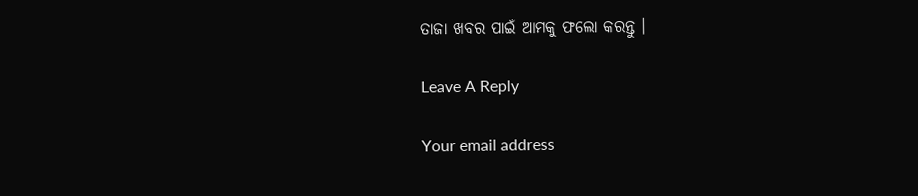ତାଜା ଖବର ପାଇଁ ଆମକୁ ଫଲୋ କରନ୍ତୁ ।

Leave A Reply

Your email address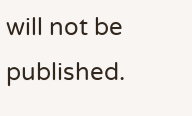will not be published.